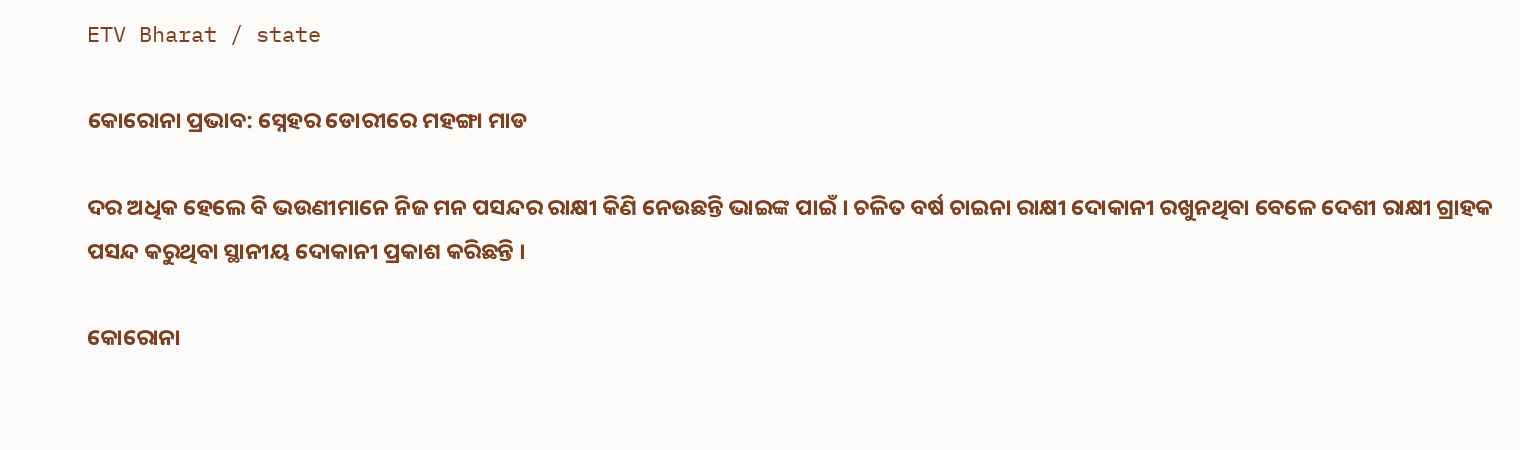ETV Bharat / state

କୋରୋନା ପ୍ରଭାବ: ସ୍ନେହର ଡୋରୀରେ ମହଙ୍ଗା ମାଡ

ଦର ଅଧିକ ହେଲେ ବି ଭଉଣୀମାନେ ନିଜ ମନ ପସନ୍ଦର ରାକ୍ଷୀ କିଣି ନେଉଛନ୍ତି ଭାଇଙ୍କ ପାଇଁ । ଚଳିତ ବର୍ଷ ଚାଇନା ରାକ୍ଷୀ ଦୋକାନୀ ରଖୁନଥିବା ବେଳେ ଦେଶୀ ରାକ୍ଷୀ ଗ୍ରାହକ ପସନ୍ଦ କରୁଥିବା ସ୍ଥାନୀୟ ଦୋକାନୀ ପ୍ରକାଶ କରିଛନ୍ତି ।

କୋରୋନା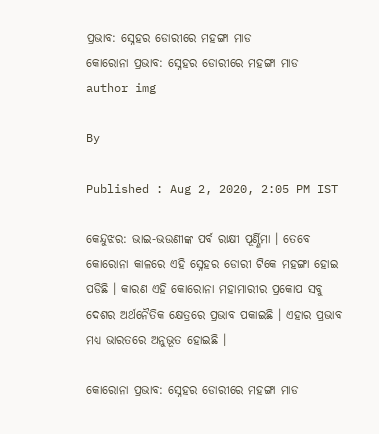ପ୍ରଭାବ: ସ୍ନେହର ଡୋରୀରେ ମହଙ୍ଗା ମାଡ
କୋରୋନା ପ୍ରଭାବ: ସ୍ନେହର ଡୋରୀରେ ମହଙ୍ଗା ମାଡ
author img

By

Published : Aug 2, 2020, 2:05 PM IST

କେନ୍ଦୁଝର: ଭାଇ-ଭଉଣୀଙ୍କ ପର୍ବ ରାକ୍ଷୀ ପୂର୍ଣ୍ଣିମା । ତେବେ କୋରୋନା କାଳରେ ଏହି ସ୍ନେହର ଡୋରୀ ଟିକେ ମହଙ୍ଗା ହୋଇ ପଡିଛି । କାରଣ ଏହି କୋରୋନା ମହାମାରୀର ପ୍ରକୋପ ସବୁ ଦେଶର ଅର୍ଥନୈତିକ କ୍ଷେତ୍ରରେ ପ୍ରଭାବ ପକାଇଛି । ଏହାର ପ୍ରଭାବ ମଧ୍ୟ ଭାରତରେ ଅନୁଭୂତ ହୋଇଛି ।

କୋରୋନା ପ୍ରଭାବ: ସ୍ନେହର ଡୋରୀରେ ମହଙ୍ଗା ମାଡ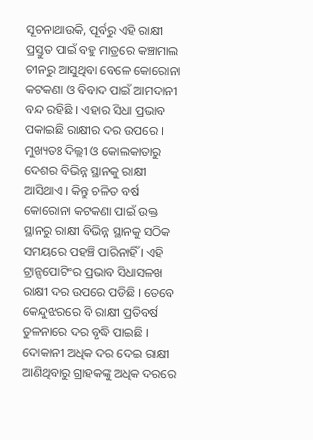ସୂଚନାଥାଉକି, ପୂର୍ବରୁ ଏହି ରାକ୍ଷୀ ପ୍ରସ୍ତୁତ ପାଇଁ ବହୁ ମାତ୍ରରେ କଞ୍ଚାମାଲ ଚୀନରୁ ଆସୁଥିବା ବେଳେ କୋରୋନା କଟକଣା ଓ ବିବାଦ ପାଇଁ ଆମଦାନୀ ବନ୍ଦ ରହିଛି । ଏହାର ସିଧା ପ୍ରଭାବ ପକାଇଛି ରାକ୍ଷୀର ଦର ଉପରେ । ମୁଖ୍ୟତଃ ଦିଲ୍ଲୀ ଓ କୋଲକାତାରୁ ଦେଶର ବିଭିନ୍ନ ସ୍ଥାନକୁ ରାକ୍ଷୀ ଆସିଥାଏ । କିନ୍ତୁ ଚଳିତ ବର୍ଷ କୋରୋନା କଟକଣା ପାଇଁ ଉକ୍ତ ସ୍ଥାନରୁ ରାକ୍ଷୀ ବିଭିନ୍ନ ସ୍ଥାନକୁ ସଠିକ ସମୟରେ ପହଞ୍ଚି ପାରିନାହିଁ । ଏହି ଟ୍ରାନ୍ସପୋଟିଂର ପ୍ରଭାବ ସିଧାସଳଖ ରାକ୍ଷୀ ଦର ଉପରେ ପଡିଛି । ତେବେ କେନ୍ଦୁଝରରେ ବି ରାକ୍ଷୀ ପ୍ରତିବର୍ଷ ତୁଳନାରେ ଦର ବୃଦ୍ଧି ପାଇଛି । ଦୋକାନୀ ଅଧିକ ଦର ଦେଇ ରାକ୍ଷୀ ଆଣିଥିବାରୁ ଗ୍ରାହକଙ୍କୁ ଅଧିକ ଦରରେ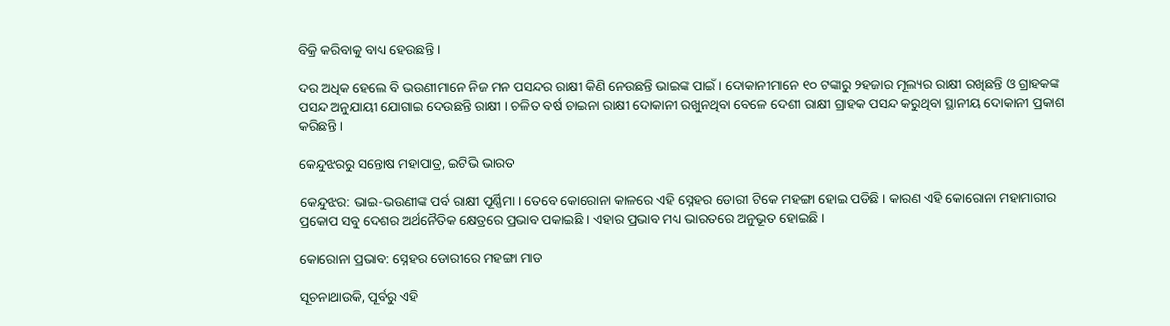ବିକ୍ରି କରିବାକୁ ବାଧ୍ୟ ହେଉଛନ୍ତି ।

ଦର ଅଧିକ ହେଲେ ବି ଭଉଣୀମାନେ ନିଜ ମନ ପସନ୍ଦର ରାକ୍ଷୀ କିଣି ନେଉଛନ୍ତି ଭାଇଙ୍କ ପାଇଁ । ଦୋକାନୀମାନେ ୧୦ ଟଙ୍କାରୁ ୨ହଜାର ମୂଲ୍ୟର ରାକ୍ଷୀ ରଖିଛନ୍ତି ଓ ଗ୍ରାହକଙ୍କ ପସନ୍ଦ ଅନୁଯାୟୀ ଯୋଗାଇ ଦେଉଛନ୍ତି ରାକ୍ଷୀ । ଚଳିତ ବର୍ଷ ଚାଇନା ରାକ୍ଷୀ ଦୋକାନୀ ରଖୁନଥିବା ବେଳେ ଦେଶୀ ରାକ୍ଷୀ ଗ୍ରାହକ ପସନ୍ଦ କରୁଥିବା ସ୍ଥାନୀୟ ଦୋକାନୀ ପ୍ରକାଶ କରିଛନ୍ତି ।

କେନ୍ଦୁଝରରୁ ସନ୍ତୋଷ ମହାପାତ୍ର, ଇଟିଭି ଭାରତ

କେନ୍ଦୁଝର: ଭାଇ-ଭଉଣୀଙ୍କ ପର୍ବ ରାକ୍ଷୀ ପୂର୍ଣ୍ଣିମା । ତେବେ କୋରୋନା କାଳରେ ଏହି ସ୍ନେହର ଡୋରୀ ଟିକେ ମହଙ୍ଗା ହୋଇ ପଡିଛି । କାରଣ ଏହି କୋରୋନା ମହାମାରୀର ପ୍ରକୋପ ସବୁ ଦେଶର ଅର୍ଥନୈତିକ କ୍ଷେତ୍ରରେ ପ୍ରଭାବ ପକାଇଛି । ଏହାର ପ୍ରଭାବ ମଧ୍ୟ ଭାରତରେ ଅନୁଭୂତ ହୋଇଛି ।

କୋରୋନା ପ୍ରଭାବ: ସ୍ନେହର ଡୋରୀରେ ମହଙ୍ଗା ମାଡ

ସୂଚନାଥାଉକି, ପୂର୍ବରୁ ଏହି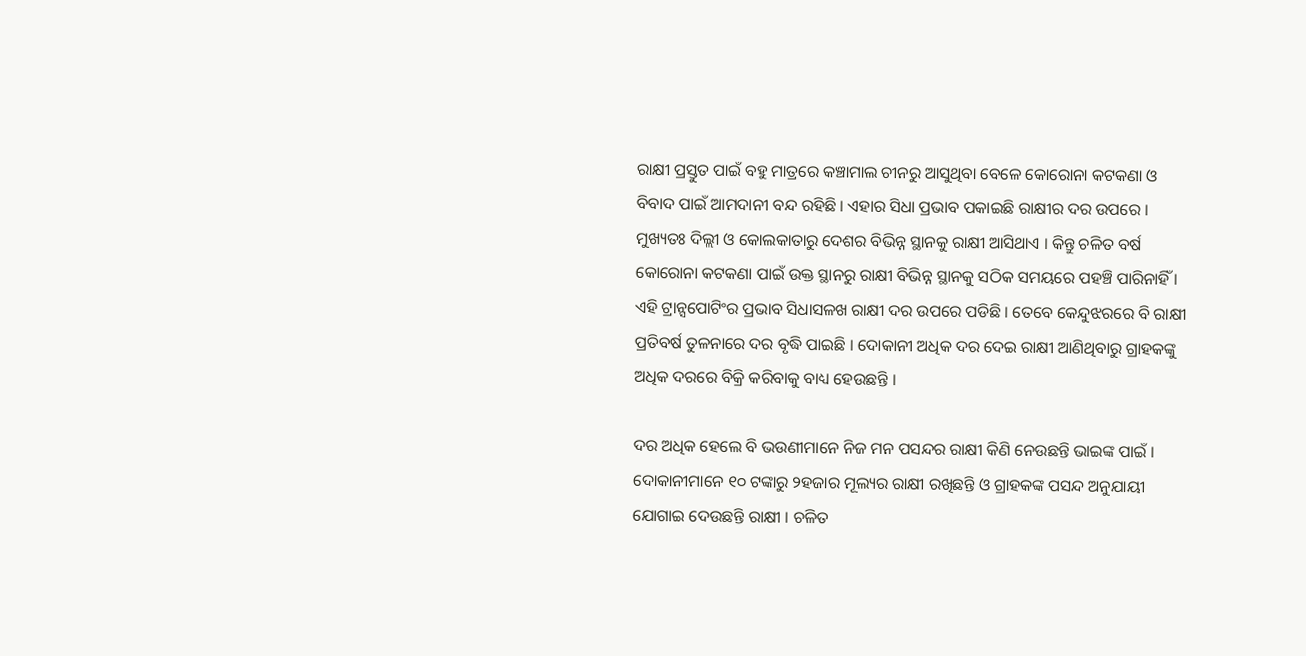ରାକ୍ଷୀ ପ୍ରସ୍ତୁତ ପାଇଁ ବହୁ ମାତ୍ରରେ କଞ୍ଚାମାଲ ଚୀନରୁ ଆସୁଥିବା ବେଳେ କୋରୋନା କଟକଣା ଓ ବିବାଦ ପାଇଁ ଆମଦାନୀ ବନ୍ଦ ରହିଛି । ଏହାର ସିଧା ପ୍ରଭାବ ପକାଇଛି ରାକ୍ଷୀର ଦର ଉପରେ । ମୁଖ୍ୟତଃ ଦିଲ୍ଲୀ ଓ କୋଲକାତାରୁ ଦେଶର ବିଭିନ୍ନ ସ୍ଥାନକୁ ରାକ୍ଷୀ ଆସିଥାଏ । କିନ୍ତୁ ଚଳିତ ବର୍ଷ କୋରୋନା କଟକଣା ପାଇଁ ଉକ୍ତ ସ୍ଥାନରୁ ରାକ୍ଷୀ ବିଭିନ୍ନ ସ୍ଥାନକୁ ସଠିକ ସମୟରେ ପହଞ୍ଚି ପାରିନାହିଁ । ଏହି ଟ୍ରାନ୍ସପୋଟିଂର ପ୍ରଭାବ ସିଧାସଳଖ ରାକ୍ଷୀ ଦର ଉପରେ ପଡିଛି । ତେବେ କେନ୍ଦୁଝରରେ ବି ରାକ୍ଷୀ ପ୍ରତିବର୍ଷ ତୁଳନାରେ ଦର ବୃଦ୍ଧି ପାଇଛି । ଦୋକାନୀ ଅଧିକ ଦର ଦେଇ ରାକ୍ଷୀ ଆଣିଥିବାରୁ ଗ୍ରାହକଙ୍କୁ ଅଧିକ ଦରରେ ବିକ୍ରି କରିବାକୁ ବାଧ୍ୟ ହେଉଛନ୍ତି ।

ଦର ଅଧିକ ହେଲେ ବି ଭଉଣୀମାନେ ନିଜ ମନ ପସନ୍ଦର ରାକ୍ଷୀ କିଣି ନେଉଛନ୍ତି ଭାଇଙ୍କ ପାଇଁ । ଦୋକାନୀମାନେ ୧୦ ଟଙ୍କାରୁ ୨ହଜାର ମୂଲ୍ୟର ରାକ୍ଷୀ ରଖିଛନ୍ତି ଓ ଗ୍ରାହକଙ୍କ ପସନ୍ଦ ଅନୁଯାୟୀ ଯୋଗାଇ ଦେଉଛନ୍ତି ରାକ୍ଷୀ । ଚଳିତ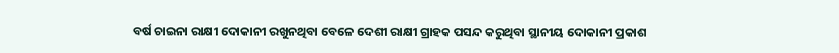ବର୍ଷ ଚାଇନା ରାକ୍ଷୀ ଦୋକାନୀ ରଖୁନଥିବା ବେଳେ ଦେଶୀ ରାକ୍ଷୀ ଗ୍ରାହକ ପସନ୍ଦ କରୁଥିବା ସ୍ଥାନୀୟ ଦୋକାନୀ ପ୍ରକାଶ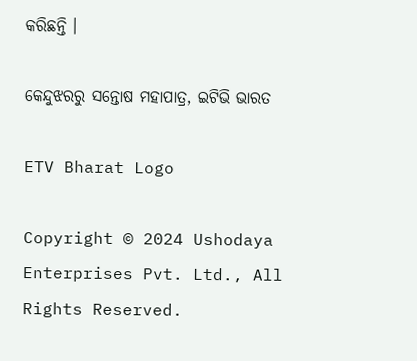କରିଛନ୍ତି ।

କେନ୍ଦୁଝରରୁ ସନ୍ତୋଷ ମହାପାତ୍ର, ଇଟିଭି ଭାରତ

ETV Bharat Logo

Copyright © 2024 Ushodaya Enterprises Pvt. Ltd., All Rights Reserved.